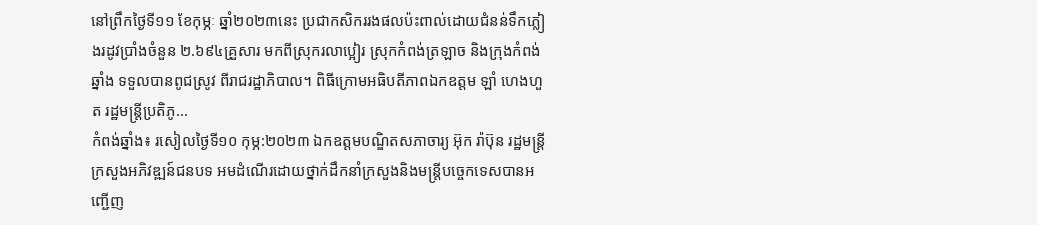នៅព្រឹកថ្ងៃទី១១ ខែកុម្ភៈ ឆ្នាំ២០២៣នេះ ប្រជាកសិកររងផលប៉ះពាល់ដោយជំនន់ទឹកភ្លៀងរដូវប្រាំងចំនួន ២.៦៩៤គ្រួសារ មកពីស្រុករលាប្អៀរ ស្រុកកំពង់ត្រឡាច និងក្រុងកំពង់ឆ្នាំង ទទួលបានពូជស្រូវ ពីរាជរដ្ឋាភិបាល។ ពិធីក្រោមអធិបតីភាពឯកឧត្តម ឡាំ ហេងហួត រដ្ឋមន្ត្រីប្រតិភូ...
កំពង់ឆ្នាំង៖ រសៀលថ្ងៃទី១០ កុម្ភ:២០២៣ ឯកឧត្ដមបណ្ឌិតសភាចារ្យ អ៊ុក រ៉ាប៊ុន រដ្ឋមន្ត្រីក្រសួងអភិវឌ្ឍន៍ជនបទ អមដំណើរដោយថ្នាក់ដឹកនាំក្រសួងនិងមន្រ្ដីបច្ចេកទេសបានអញ្ជើញ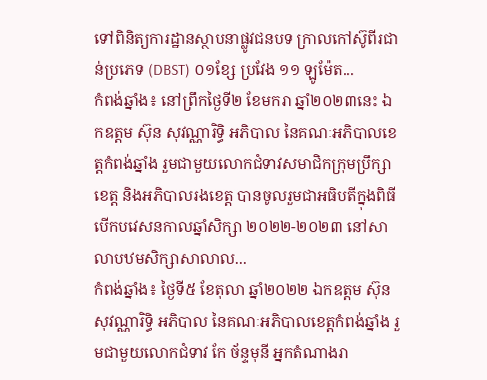ទៅពិនិត្យការដ្ឋានស្ថាបនាផ្លូវជនបទ ក្រាលកៅស៊ូពីរជាន់ប្រភេទ (DBST) ០១ខ្សែ ប្រវែង ១១ ឡូម៉ែត...
កំពង់ឆ្នាំង៖ នៅព្រឹកថ្ងៃទី២ ខែមករា ឆ្នាំ២០២៣នេះ ឯកឧត្ដម ស៊ុន សុវណ្ណារិទ្ធិ អភិបាល នៃគណៈអភិបាលខេត្តកំពង់ឆ្នាំង រួមជាមួយលោកជំទាវសមាជិកក្រុមប្រឹក្សាខេត្ត និងអភិបាលរងខេត្ត បានចូលរួមជាអធិបតីក្នុងពិធីបើកបវេសនកាលឆ្នាំសិក្សា ២០២២-២០២៣ នៅសាលាបឋមសិក្សាសាលាល...
កំពង់ឆ្នាំង៖ ថ្ងៃទី៥ ខែតុលា ឆ្នាំ២០២២ ឯកឧត្ដម ស៊ុន សុវណ្ណារិទ្ធិ អភិបាល នៃគណៈអភិបាលខេត្តកំពង់ឆ្នាំង រួមជាមួយលោកជំទាវ កែ ច័ន្ទមុនី អ្នកតំណាងរា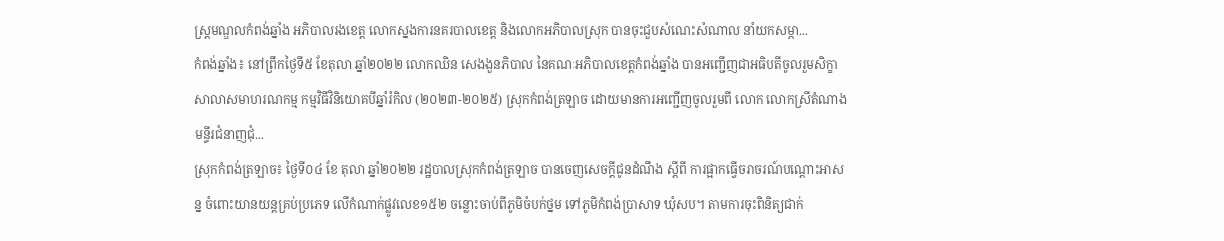ស្ត្រមណ្ឌលកំពង់ឆ្នាំង អភិបាលរងខេត្ត លោកស្នងការនគរបាលខេត្ត និងលោកអភិបាលស្រុក បានចុះជួបសំណេះសំណាល នាំយកសម្ភា...
កំពង់ឆ្នាំង៖ នៅព្រឹកថ្ងៃទី៥ ខែតុលា ឆ្នាំ២០២២ លោកឈិន សេងងួនភិបាល នៃគណៈអភិបាលខេត្តកំពង់ឆ្នាំង បានអញ្ជើញជាអធិបតីចូលរួមសិក្ខាសាលាសមាហរណកម្ម កម្មវិធីវិនិយោគបីឆ្នាំរំកិល (២០២៣-២០២៥) ស្រុកកំពង់ត្រឡាច ដោយមានការអញ្ជើញចូលរួមពី លោក លោកស្រីតំណាងមន្ទីរជំនាញជុំ...
ស្រុកកំពង់ត្រឡាច៖ ថ្ងៃទី០៤ ខែ តុលា ឆ្នាំ២០២២ រដ្ឋបាលស្រុកកំពង់ត្រឡាច បានចេញសេចក្តីជូនដំណឹង ស្តីពី ការផ្អាកធ្វើចរាចរណ៍បណ្តោះអាសន្ន ចំពោះយានយន្តគ្រប់ប្រភេទ លើកំណាក់ផ្លូវលេខ១៥២ ចន្លោះចាប់ពីភូមិចំបក់ថ្នម ទៅភូមិកំពង់ប្រាសាទ ឃុំសប។ តាមការចុះពិនិត្យជាក់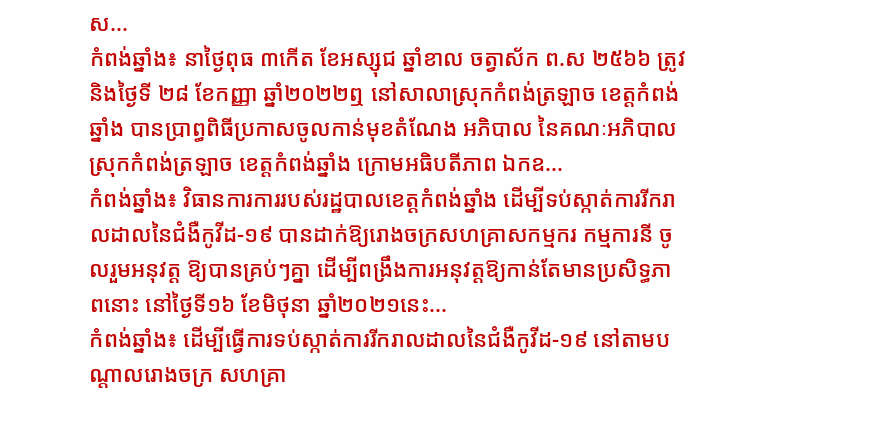ស...
កំពង់ឆ្នាំង៖ នាថ្ងៃពុធ ៣កើត ខែអស្សុជ ឆ្នាំខាល ចត្វាស័ក ព.ស ២៥៦៦ ត្រូវនិងថ្ងៃទី ២៨ ខែកញ្ញា ឆ្នាំ២០២២ឮ នៅសាលាស្រុកកំពង់ត្រឡាច ខេត្តកំពង់ឆ្នាំង បានប្រាព្ធពិធីប្រកាសចូលកាន់មុខតំណែង អភិបាល នៃគណៈអភិបាលស្រុកកំពង់ត្រឡាច ខេត្តកំពង់ឆ្នាំង ក្រោមអធិបតីភាព ឯកឧ...
កំពង់ឆ្នាំង៖ វិធានការការរបស់រដ្ឋបាលខេត្តកំពង់ឆ្នាំង ដើម្បីទប់ស្កាត់ការរីករាលដាលនៃជំងឺកូវីដ-១៩ បានដាក់ឱ្យរោងចក្រសហគ្រាសកម្មករ កម្មការនី ចូលរួមអនុវត្ត ឱ្យបានគ្រប់ៗគ្នា ដើម្បីពង្រឹងការអនុវត្តឱ្យកាន់តែមានប្រសិទ្ធភាពនោះ នៅថ្ងៃទី១៦ ខែមិថុនា ឆ្នាំ២០២១នេះ...
កំពង់ឆ្នាំង៖ ដើម្បីធ្វើការទប់ស្កាត់ការរីករាលដាលនៃជំងឺកូវីដ-១៩ នៅតាមបណ្តាលរោងចក្រ សហគ្រា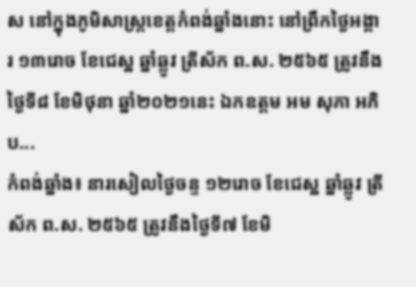ស នៅក្នុងភូមិសាស្រ្តខេត្តកំពង់ឆ្នាំងនោះ នៅព្រឹកថ្ងៃអង្គារ ១៣រោច ខែជេស្ឋ ឆ្នាំឆ្លូវ ត្រីស័ក ព.ស. ២៥៦៥ ត្រូវនឹង ថ្ងៃទី៨ ខែមិថុនា ឆ្នាំ២០២១នេះ ឯកឧត្តម អម សុភា អភិប...
កំពង់ឆ្នាំង៖ នារសៀលថ្ងៃចន្ទ ១២រោច ខែជេស្ឋ ឆ្នាំឆ្លូវ ត្រីស័ក ព.ស. ២៥៦៥ ត្រូវនឹងថ្ងៃទី៧ ខែមិ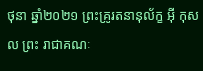ថុនា ឆ្នាំ២០២១ ព្រះគ្រូរតនានុល័ក្ខ អុី កុសល ព្រះ រាជាគណៈ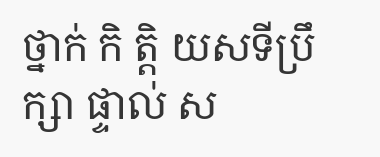ថ្នាក់ កិ តិ្ត យសទីប្រឹក្សា ផ្ទាល់ ស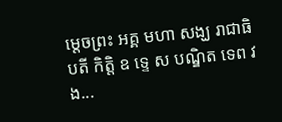ម្តេចព្រះ អគ្គ មហា សង្ឃ រាជាធិបតី កិត្តិ ឧ ទេ្ទ ស បណ្ឌិត ទេព វង...